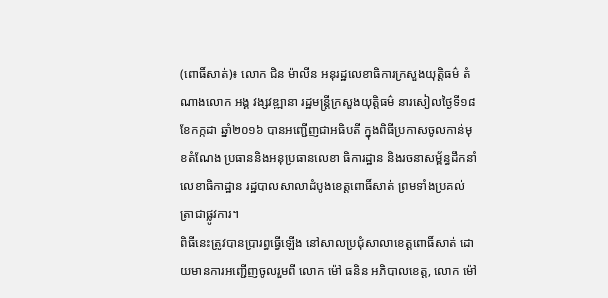(ពោធិ៍សាត់)៖ លោក ជិន ម៉ាលីន អនុរដ្ឋលេខាធិការក្រសួងយុត្តិធម៌ តំណាងលោក អង្គ វង្សវឌ្ឍានា រដ្ឋមន្ត្រីក្រសួងយុត្តិធម៌ នារសៀលថ្ងៃទី១៨ ខែកក្កដា ឆ្នាំ២០១៦ បានអញ្ជើញជាអធិបតី ក្នុងពិធីប្រកាសចូលកាន់មុខតំណែង ប្រធាននិងអនុប្រធានលេខា ធិការដ្ឋាន និងរចនាសម្ព័ន្ធដឹកនាំលេខាធិកាដ្ឋាន រដ្ឋបាលសាលាដំបូងខេត្តពោធិ៍សាត់ ព្រមទាំងប្រគល់ត្រាជាផ្លូវការ។
ពិធីនេះត្រូវបានប្រារព្ធធ្វើឡើង នៅសាលប្រជុំសាលាខេត្តពោធិ៍សាត់ ដោយមានការអញ្ជើញចូលរួមពី លោក ម៉ៅ ធនិន អភិបាលខេត្ត, លោក ម៉ៅ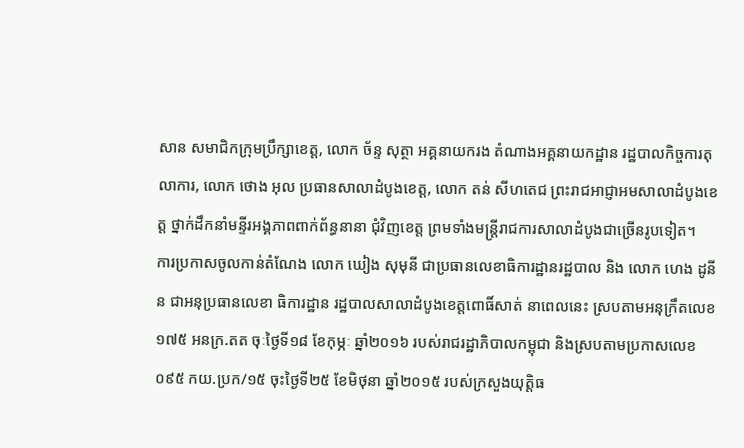សាន សមាជិកក្រុមប្រឹក្សាខេត្ត, លោក ច័ន្ទ សុត្ថា អគ្គនាយករង តំណាងអគ្គនាយកដ្ឋាន រដ្ឋបាលកិច្ចការតុលាការ, លោក ថោង អុល ប្រធានសាលាដំបូងខេត្ត, លោក តន់ សីហតេជ ព្រះរាជអាជ្ញាអមសាលាដំបូងខេត្ត ថ្នាក់ដឹកនាំមន្ទីរអង្គភាពពាក់ព័ន្ធនានា ជុំវិញខេត្ត ព្រមទាំងមន្ត្រីរាជការសាលាដំបូងជាច្រើនរូបទៀត។
ការប្រកាសចូលកាន់តំណែង លោក ឃៀង សុមុនី ជាប្រធានលេខាធិការដ្ឋានរដ្ឋបាល និង លោក ហេង ដូនីន ជាអនុប្រធានលេខា ធិការដ្ឋាន រដ្ឋបាលសាលាដំបូងខេត្តពោធិ៍សាត់ នាពេលនេះ ស្របតាមអនុក្រឹតលេខ១៧៥ អនក្រ.តត ចុៈថ្ងៃទី១៨ ខែកុម្ភៈ ឆ្នាំ២០១៦ របស់រាជរដ្ឋាភិបាលកម្ពុជា និងស្របតាមប្រកាសលេខ ០៩៥ កយ.ប្រក/១៥ ចុះថ្ងៃទី២៥ ខែមិថុនា ឆ្នាំ២០១៥ របស់ក្រសួងយុត្តិធ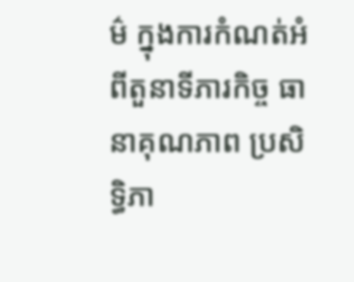ម៌ ក្នុងការកំណត់អំពីតួនាទីភារកិច្ច ធានាគុណភាព ប្រសិទ្ធិភា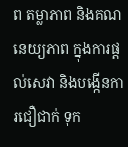ព តម្លាភាព និងគណនេយ្យភាព ក្នុងការផ្តល់សេវា និងបង្កើនការជឿជាក់ ទុក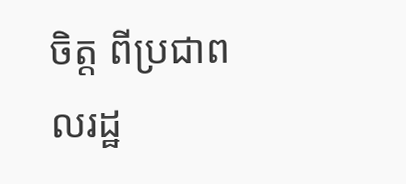ចិត្ត ពីប្រជាពលរដ្ឋ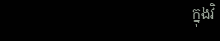ក្នុងវិ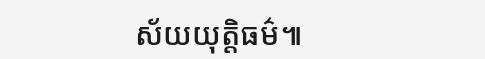ស័យយុត្តិធម៌៕